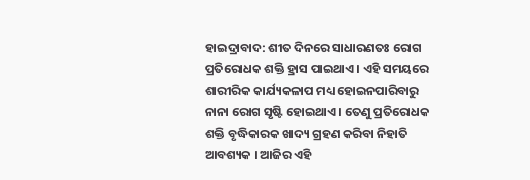ହାଇଦ୍ରାବାଦ: ଶୀତ ଦିନରେ ସାଧାରଣତଃ ରୋଗ ପ୍ରତିରୋଧକ ଶକ୍ତି ହ୍ରାସ ପାଇଥାଏ । ଏହି ସମୟରେ ଶାରୀରିକ କାର୍ଯ୍ୟକଳାପ ମଧ୍ୟ ହୋଇନପାରିବାରୁ ନାନା ରୋଗ ସୃଷ୍ଟି ହୋଇଥାଏ । ତେଣୁ ପ୍ରତିରୋଧକ ଶକ୍ତି ବୃଦ୍ଧିକାରକ ଖାଦ୍ୟ ଗ୍ରହଣ କରିବା ନିହାତି ଆବଶ୍ୟକ । ଆଜିର ଏହି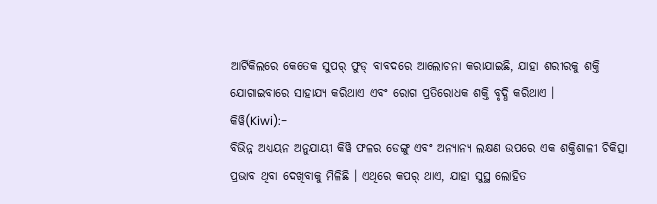ଆର୍ଟିକିଲରେ କେତେକ ସୁପର୍ ଫୁଡ୍ ବାବଦରେ ଆଲୋଚନା କରାଯାଇଛି, ଯାହା ଶରୀରକୁ ଶକ୍ତି ଯୋଗାଇବାରେ ସାହାଯ୍ୟ କରିଥାଏ ଏବଂ ରୋଗ ପ୍ରତିରୋଧକ ଶକ୍ତି ବୃଦ୍ଧି କରିଥାଏ ।
କିୱି(Kiwi):-
ବିଭିନ୍ନ ଅଧ୍ୟୟନ ଅନୁଯାୟୀ କିୱି ଫଳର ଡେଙ୍ଗୁ ଏବଂ ଅନ୍ୟାନ୍ୟ ଲକ୍ଷଣ ଉପରେ ଏକ ଶକ୍ତିଶାଳୀ ଚିକିତ୍ସା ପ୍ରଭାବ ଥିବା ଦେଖିବାକୁ ମିଳିଛି । ଏଥିରେ କପର୍ ଥାଏ, ଯାହା ସୁସ୍ଥ ଲୋହିତ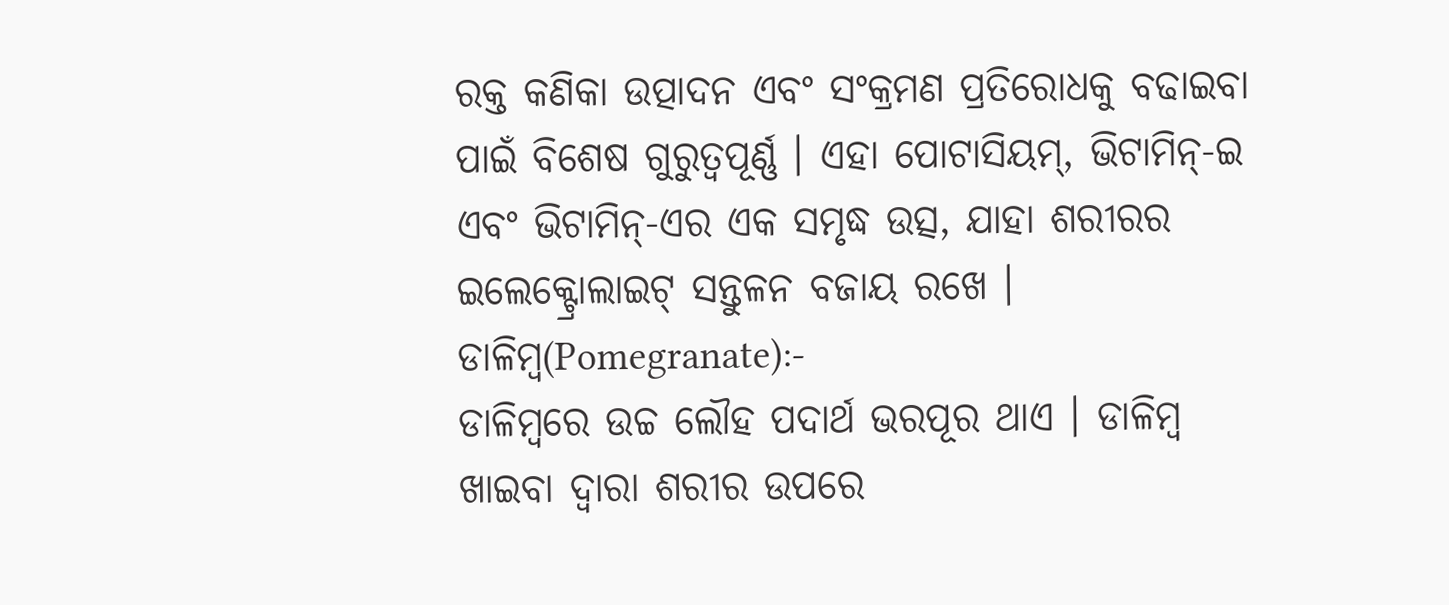ରକ୍ତ କଣିକା ଉତ୍ପାଦନ ଏବଂ ସଂକ୍ରମଣ ପ୍ରତିରୋଧକୁ ବଢାଇବା ପାଇଁ ବିଶେଷ ଗୁରୁତ୍ୱପୂର୍ଣ୍ଣ । ଏହା ପୋଟାସିୟମ୍, ଭିଟାମିନ୍-ଇ ଏବଂ ଭିଟାମିନ୍-ଏର ଏକ ସମୃଦ୍ଧ ଉତ୍ସ, ଯାହା ଶରୀରର ଇଲେକ୍ଟ୍ରୋଲାଇଟ୍ ସନ୍ତୁଳନ ବଜାୟ ରଖେ ।
ଡାଳିମ୍ବ(Pomegranate):-
ଡାଳିମ୍ବରେ ଉଚ୍ଚ ଲୌହ ପଦାର୍ଥ ଭରପୂର ଥାଏ । ଡାଳିମ୍ବ ଖାଇବା ଦ୍ବାରା ଶରୀର ଉପରେ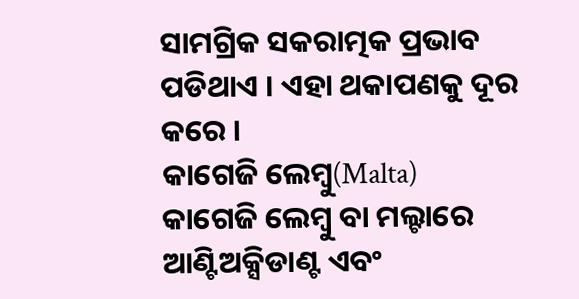ସାମଗ୍ରିକ ସକରାତ୍ମକ ପ୍ରଭାବ ପଡିଥାଏ । ଏହା ଥକାପଣକୁ ଦୂର କରେ ।
କାଗେଜି ଲେମ୍ବୁ(Malta)
କାଗେଜି ଲେମ୍ବୁ ବା ମଲ୍ଟାରେ ଆଣ୍ଟିଅକ୍ସିଡାଣ୍ଟ ଏବଂ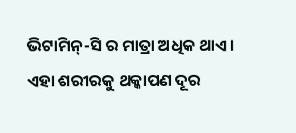ଭିଟାମିନ୍-ସି ର ମାତ୍ରା ଅଧିକ ଥାଏ । ଏହା ଶରୀରକୁ ଥକ୍କାପଣ ଦୂର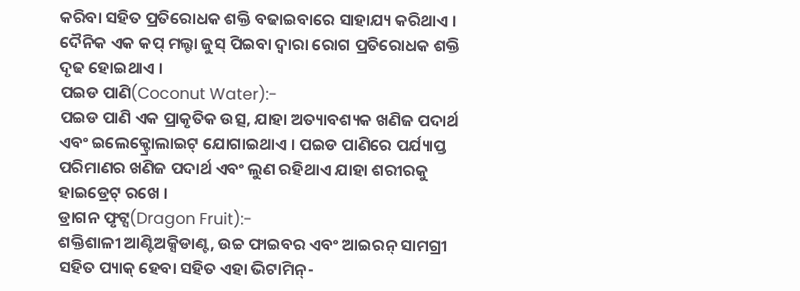କରିବା ସହିତ ପ୍ରତିରୋଧକ ଶକ୍ତି ବଢାଇବାରେ ସାହାଯ୍ୟ କରିଥାଏ । ଦୈନିକ ଏକ କପ୍ ମଲ୍ଟା ଜୁସ୍ ପିଇବା ଦ୍ବାରା ରୋଗ ପ୍ରତିରୋଧକ ଶକ୍ତି ଦୃଢ ହୋଇଥାଏ ।
ପଇଡ ପାଣି(Coconut Water):-
ପଇଡ ପାଣି ଏକ ପ୍ରାକୃତିକ ଉତ୍ସ, ଯାହା ଅତ୍ୟାବଶ୍ୟକ ଖଣିଜ ପଦାର୍ଥ ଏବଂ ଇଲେକ୍ଟ୍ରୋଲାଇଟ୍ ଯୋଗାଇଥାଏ । ପଇଡ ପାଣିରେ ପର୍ଯ୍ୟାପ୍ତ ପରିମାଣର ଖଣିଜ ପଦାର୍ଥ ଏବଂ ଲୁଣ ରହିଥାଏ ଯାହା ଶରୀରକୁ ହାଇଡ୍ରେଟ୍ ରଖେ ।
ଡ୍ରାଗନ ଫୃଟ୍ସ(Dragon Fruit):-
ଶକ୍ତିଶାଳୀ ଆଣ୍ଟିଅକ୍ସିଡାଣ୍ଟ, ଉଚ୍ଚ ଫାଇବର ଏବଂ ଆଇରନ୍ ସାମଗ୍ରୀ ସହିତ ପ୍ୟାକ୍ ହେବା ସହିତ ଏହା ଭିଟାମିନ୍-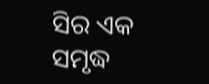ସିର ଏକ ସମୃଦ୍ଧ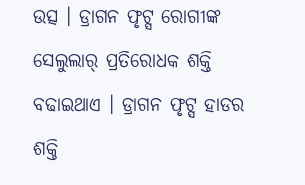ଉତ୍ସ । ଡ୍ରାଗନ ଫୃଟ୍ସ ରୋଗୀଙ୍କ ସେଲୁଲାର୍ ପ୍ରତିରୋଧକ ଶକ୍ତି ବଢାଇଥାଏ । ଡ୍ରାଗନ ଫୃଟ୍ସ ହାଡର ଶକ୍ତି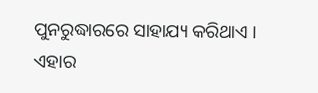ପୁନରୁଦ୍ଧାରରେ ସାହାଯ୍ୟ କରିଥାଏ । ଏହାର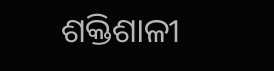ଶକ୍ତିଶାଳୀ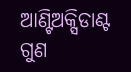ଆଣ୍ଟିଅକ୍ସିଡାଣ୍ଟ ଗୁଣ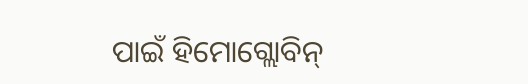ପାଇଁ ହିମୋଗ୍ଲୋବିନ୍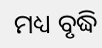ମଧ୍ୟ ବୃଦ୍ଧି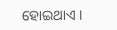ହୋଇଥାଏ ।